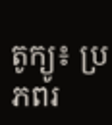តូក្យូ៖ ប្រភពរ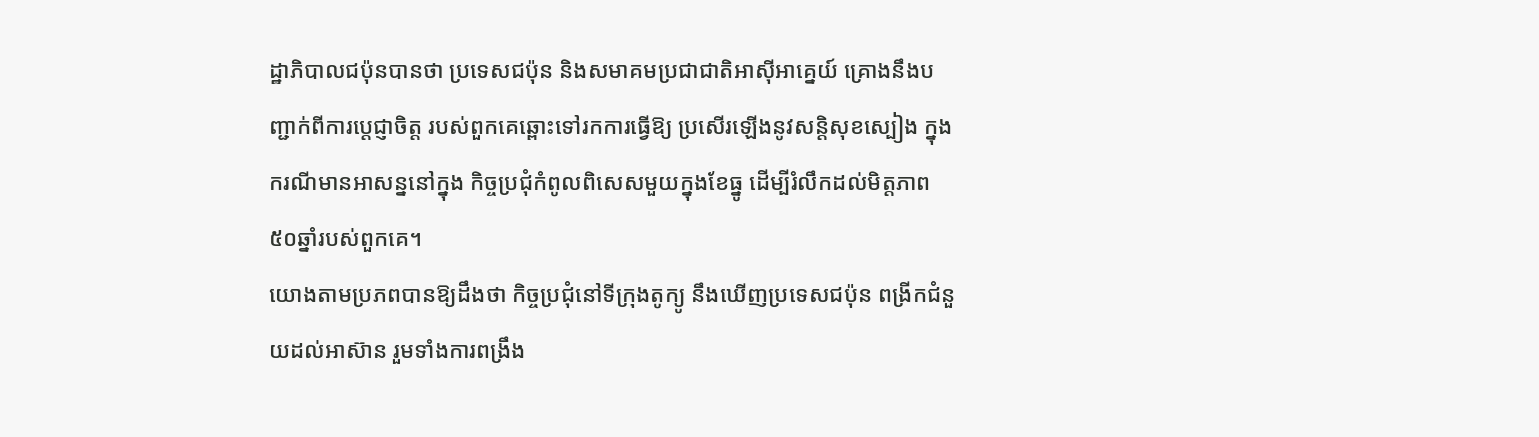ដ្ឋាភិបាលជប៉ុនបានថា ប្រទេសជប៉ុន និងសមាគមប្រជាជាតិអាស៊ីអាគ្នេយ៍ គ្រោងនឹងបញ្ជាក់ពីការប្តេជ្ញាចិត្ត របស់ពួកគេឆ្ពោះទៅរកការធ្វើឱ្យ ប្រសើរឡើងនូវសន្តិសុខស្បៀង ក្នុងករណីមានអាសន្ននៅក្នុង កិច្ចប្រជុំកំពូលពិសេសមួយក្នុងខែធ្នូ ដើម្បីរំលឹកដល់មិត្តភាព ៥០ឆ្នាំរបស់ពួកគេ។
យោងតាមប្រភពបានឱ្យដឹងថា កិច្ចប្រជុំនៅទីក្រុងតូក្យូ នឹងឃើញប្រទេសជប៉ុន ពង្រីកជំនួយដល់អាស៊ាន រួមទាំងការពង្រឹង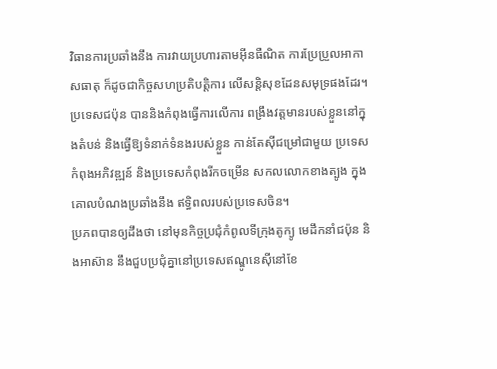វិធានការប្រឆាំងនឹង ការវាយប្រហារតាមអ៊ីនធឺណិត ការប្រែប្រួលអាកាសធាតុ ក៏ដូចជាកិច្ចសហប្រតិបត្តិការ លើសន្តិសុខដែនសមុទ្រផងដែរ។
ប្រទេសជប៉ុន បាននិងកំពុងធ្វើការលើការ ពង្រឹងវត្តមានរបស់ខ្លួននៅក្នុងតំបន់ និងធ្វើឱ្យទំនាក់ទំនងរបស់ខ្លួន កាន់តែស៊ីជម្រៅជាមួយ ប្រទេសកំពុងអភិវឌ្ឍន៍ និងប្រទេសកំពុងរីកចម្រើន សកលលោកខាងត្បូង ក្នុងគោលបំណងប្រឆាំងនឹង ឥទ្ធិពលរបស់ប្រទេសចិន។
ប្រភពបានឲ្យដឹងថា នៅមុនកិច្ចប្រជុំកំពូលទីក្រុងតូក្យូ មេដឹកនាំជប៉ុន និងអាស៊ាន នឹងជួបប្រជុំគ្នានៅប្រទេសឥណ្ឌូនេស៊ីនៅខែ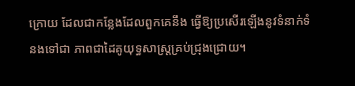ក្រោយ ដែលជាកន្លែងដែលពួកគេនឹង ធ្វើឱ្យប្រសើរឡើងនូវទំនាក់ទំនងទៅជា ភាពជាដៃគូយុទ្ធសាស្ត្រគ្រប់ជ្រុងជ្រោយ។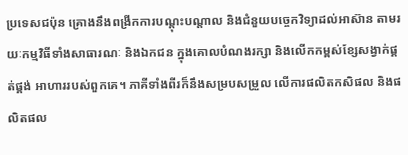ប្រទេសជប៉ុន គ្រោងនឹងពង្រីកការបណ្តុះបណ្តាល និងជំនួយបច្ចេកវិទ្យាដល់អាស៊ាន តាមរយៈកម្មវិធីទាំងសាធារណៈ និងឯកជន ក្នុងគោលបំណងរក្សា និងលើកកម្ពស់ខ្សែសង្វាក់ផ្គត់ផ្គង់ អាហាររបស់ពួកគេ។ ភាគីទាំងពីរក៏នឹងសម្របសម្រួល លើការផលិតកសិផល និងផលិតផល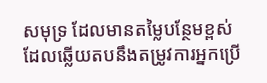សមុទ្រ ដែលមានតម្លៃបន្ថែមខ្ពស់ ដែលឆ្លើយតបនឹងតម្រូវការអ្នកប្រើ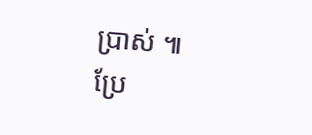ប្រាស់ ៕
ប្រែ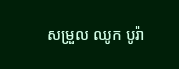សម្រួល ឈូក បូរ៉ា